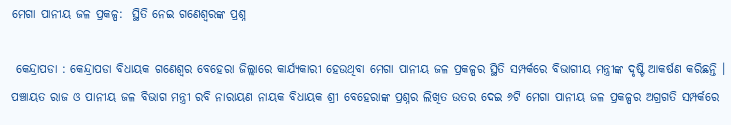ମେଗା ପାନୀୟ ଜଳ ପ୍ରକଳ୍ପ:  ସ୍ଥିତି ନେଇ ଗଣେଶ୍ୱରଙ୍କ ପ୍ରଶ୍ନ

 କେନ୍ଦ୍ରାପଡା : କେନ୍ଦ୍ରାପଡା ବିଧାୟକ ଗଣେଶ୍ୱର ବେହେରା ଜିଲ୍ଲାରେ କାର୍ଯ୍ୟକାରୀ ହେଉଥିବା ମେଗା ପାନୀୟ ଜଳ ପ୍ରକଳ୍ପର ସ୍ଥିତି ସମ୍ପର୍କରେ ବିଭାଗୀୟ ମନ୍ତ୍ରୀଙ୍କ ଦୃଷ୍ଟି ଆକର୍ଷଣ କରିଛନ୍ତି । ପଞ୍ଚାୟତ ରାଜ ଓ ପାନୀୟ ଜଳ ବିଭାଗ ମନ୍ତ୍ରୀ ରବି ନାରାୟଣ ନାୟକ ବିଧାୟକ ଶ୍ରୀ ବେହେରାଙ୍କ ପ୍ରଶ୍ନର ଲିଖିତ ଉତର ଦେଇ ୬ଟି ମେଗା ପାନୀୟ ଜଳ ପ୍ରକଳ୍ପର ଅଗ୍ରଗତି ସମ୍ପର୍କରେ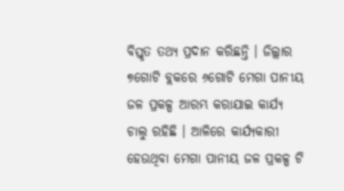ବିସ୍ତୃତ ତଥ୍ୟ ପ୍ରଦାନ କରିଛନ୍ତି । ଜିଲ୍ଲାର ୭ଗୋଟି ବ୍ଲକରେ ୬ଗୋଟି ମେଗା ପାନୀୟ ଜଳ ପ୍ରକଳ୍ପ ଆରମ୍ଭ କରାଯାଇ କାର୍ଯ୍ୟ ଚାଲୁ ରହିଛି । ଆଳିରେ କାର୍ଯ୍ୟକାରୀ ହେଉଥିବା ମେଗା ପାନୀୟ ଜଳ ପ୍ରକଳ୍ପ ଟି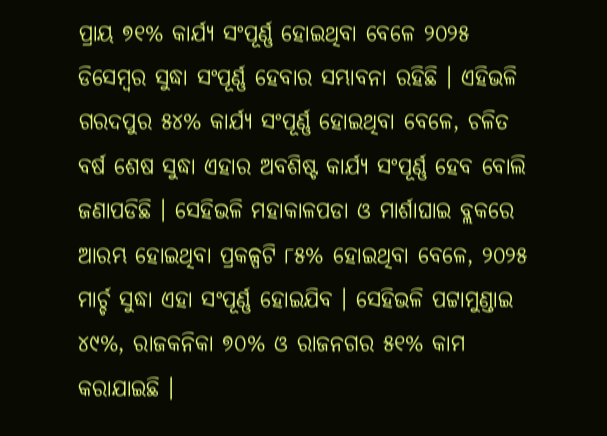ପ୍ରାୟ ୭୧% କାର୍ଯ୍ୟ ସଂପୂର୍ଣ୍ଣ ହୋଇଥିବା ବେଳେ ୨୦୨୫ ଡିସେମ୍ବର ସୁଦ୍ଧା ସଂପୂର୍ଣ୍ଣ ହେବାର ସମ୍ଭାବନା ରହିଛି । ଏହିଭଳି ଗରଦପୁର ୫୪% କାର୍ଯ୍ୟ ସଂପୂର୍ଣ୍ଣ ହୋଇଥିବା ବେଳେ, ଚଳିତ ବର୍ଷ ଶେଷ ସୁଦ୍ଧା ଏହାର ଅବଶିଷ୍ଟ କାର୍ଯ୍ୟ ସଂପୂର୍ଣ୍ଣ ହେବ ବୋଲି ଜଣାପଡିଛି । ସେହିଭଳି ମହାକାଳପଡା ଓ ମାର୍ଶାଘାଇ ବ୍ଲକରେ ଆରମ୍ଭ ହୋଇଥିବା ପ୍ରକଳ୍ପଟି ୮୫% ହୋଇଥିବା ବେଳେ, ୨୦୨୫ ମାର୍ଚ୍ଚ ସୁଦ୍ଧା ଏହା ସଂପୂର୍ଣ୍ଣ ହୋଇଯିବ । ସେହିଭଳି ପଟ୍ଟାମୁଣ୍ଡାଇ ୪୯%, ରାଜକନିକା ୭୦% ଓ ରାଜନଗର ୫୧% କାମ କରାଯାଇଛି ।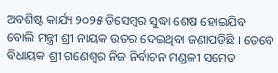ଅବଶିଷ୍ଟ କାର୍ଯ୍ୟ ୨୦୨୫ ଡିସେମ୍ବର ସୁଦ୍ଧା ଶେଷ ହୋଇଯିବ ବୋଲି ମନ୍ତ୍ରୀ ଶ୍ରୀ ନାୟକ ଉତର ଦେଇଥିବା ଜଣାପଡିଛି । ତେବେ ବିଧାୟକ ଶ୍ରୀ ଗଣେଶ୍ୱର ନିଜ ନିର୍ବାଚନ ମଣ୍ଡଳୀ ସମେତ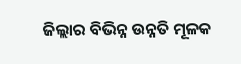ଜିଲ୍ଲାର ବିଭିନ୍ନ ଉନ୍ନତି ମୂଳକ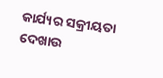କାର୍ଯ୍ୟର ସକ୍ରୀୟତା ଦେଖାଉ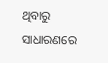ଥିବାରୁ ସାଧାରଣରେ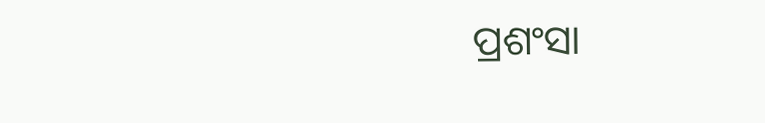ପ୍ରଶଂସା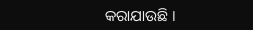କରାଯାଉଛି ।